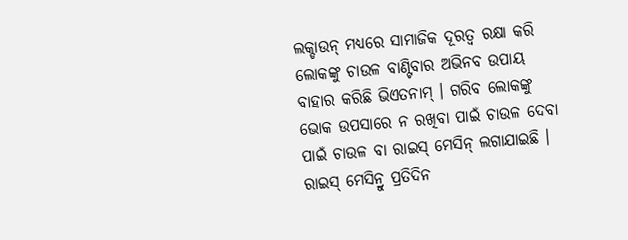ଲକ୍ଡାଉନ୍ ମଧ୍ୟରେ ସାମାଜିକ ଦୂରତ୍ୱ ରକ୍ଷା କରି ଲୋକଙ୍କୁ ଚାଉଳ ବାଣ୍ଟିବାର ଅଭିନବ ଉପାୟ ବାହାର କରିଛି ଭିଏତନାମ୍ । ଗରିବ ଲୋକଙ୍କୁ ଭୋକ ଉପସାରେ ନ ରଖିବା ପାଇଁ ଚାଉଳ ଦେବା ପାଇଁ ଚାଉଳ ବା ରାଇସ୍ ମେସିନ୍ ଲଗାଯାଇଛି । ରାଇସ୍ ମେସିନ୍ରୁ ପ୍ରତିଦିନ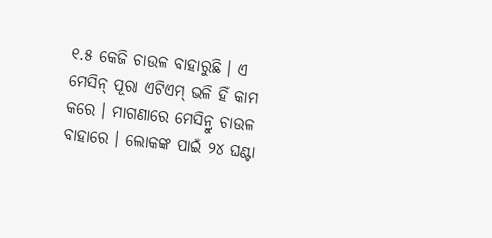୧.୫ କେଜି ଚାଉଳ ବାହାରୁଛି । ଏ ମେସିନ୍ ପୂରା ଏଟିଏମ୍ ଭଳି ହିଁ କାମ କରେ । ମାଗଣାରେ ମେସିନ୍ରୁ ଚାଉଳ ବାହାରେ । ଲୋକଙ୍କ ପାଇଁ ୨୪ ଘଣ୍ଟା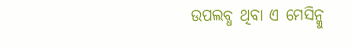ଉପଲବ୍ଧ ଥିବା ଏ ମେସିନ୍କୁ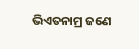ଭିଏତନାମ୍ର ଜଣେ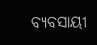ବ୍ୟବସାୟୀ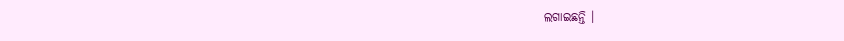ଲଗାଇଛନ୍ତି ।